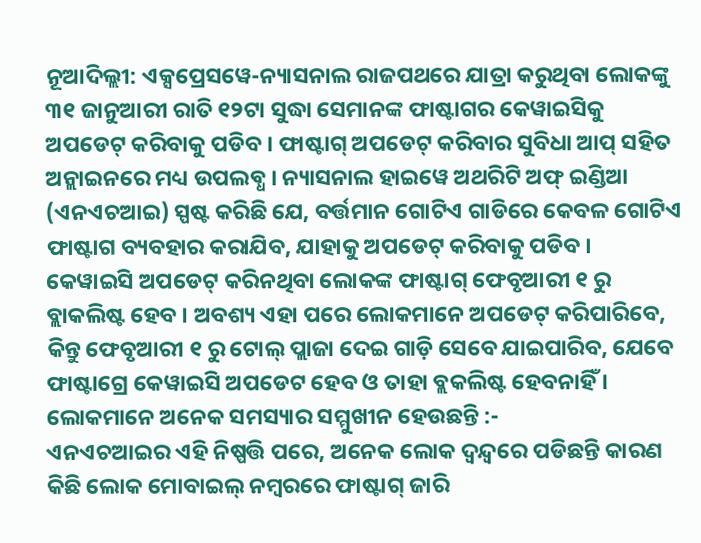ନୂଆଦିଲ୍ଲୀ: ଏକ୍ସପ୍ରେସୱେ-ନ୍ୟାସନାଲ ରାଜପଥରେ ଯାତ୍ରା କରୁଥିବା ଲୋକଙ୍କୁ ୩୧ ଜାନୁଆରୀ ରାତି ୧୨ଟା ସୁଦ୍ଧା ସେମାନଙ୍କ ଫାଷ୍ଟାଗର କେୱାଇସିକୁ ଅପଡେଟ୍ କରିବାକୁ ପଡିବ । ଫାଷ୍ଟାଗ୍ ଅପଡେଟ୍ କରିବାର ସୁବିଧା ଆପ୍ ସହିତ ଅନ୍ଲାଇନରେ ମଧ୍ୟ ଉପଲବ୍ଧ । ନ୍ୟାସନାଲ ହାଇୱେ ଅଥରିଟି ଅଫ୍ ଇଣ୍ଡିଆ (ଏନଏଚଆଇ) ସ୍ପଷ୍ଟ କରିଛି ଯେ, ବର୍ତ୍ତମାନ ଗୋଟିଏ ଗାଡିରେ କେବଳ ଗୋଟିଏ ଫାଷ୍ଟାଗ ବ୍ୟବହାର କରାଯିବ, ଯାହାକୁ ଅପଡେଟ୍ କରିବାକୁ ପଡିବ ।
କେୱାଇସି ଅପଡେଟ୍ କରିନଥିବା ଲୋକଙ୍କ ଫାଷ୍ଟାଗ୍ ଫେବୃଆରୀ ୧ ରୁ ବ୍ଲାକଲିଷ୍ଟ ହେବ । ଅବଶ୍ୟ ଏହା ପରେ ଲୋକମାନେ ଅପଡେଟ୍ କରିପାରିବେ, କିନ୍ତୁ ଫେବୃଆରୀ ୧ ରୁ ଟୋଲ୍ ପ୍ଲାଜା ଦେଇ ଗାଡ଼ି ସେବେ ଯାଇପାରିବ, ଯେବେ ଫାଷ୍ଟାଗ୍ରେ କେୱାଇସି ଅପଡେଟ ହେବ ଓ ତାହା ବ୍ଲକଲିଷ୍ଟ ହେବନାହିଁ ।
ଲୋକମାନେ ଅନେକ ସମସ୍ୟାର ସମ୍ମୁଖୀନ ହେଉଛନ୍ତି :-
ଏନଏଚଆଇର ଏହି ନିଷ୍ପତ୍ତି ପରେ, ଅନେକ ଲୋକ ଦ୍ୱନ୍ଦ୍ୱରେ ପଡିଛନ୍ତି କାରଣ କିଛି ଲୋକ ମୋବାଇଲ୍ ନମ୍ବରରେ ଫାଷ୍ଟାଗ୍ ଜାରି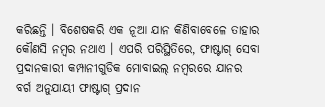କରିଛନ୍ତି । ବିଶେଷକରି ଏକ ନୂଆ ଯାନ କିଣିବାବେଳେ ତାହାର କୌଣସି ନମ୍ବର ନଥାଏ । ଏପରି ପରିସ୍ଥିତିରେ, ଫାଷ୍ଟାଗ୍ ସେବା ପ୍ରଦାନକାରୀ କମ୍ପାନୀଗୁଡିକ ମୋବାଇଲ୍ ନମ୍ବରରେ ଯାନର ବର୍ଗ ଅନୁଯାୟୀ ଫାଷ୍ଟାଗ୍ ପ୍ରଦାନ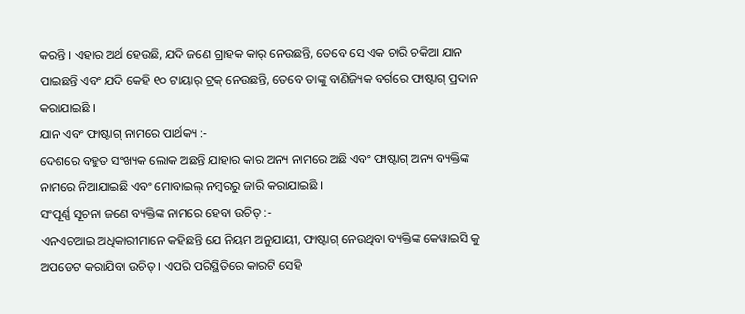କରନ୍ତି । ଏହାର ଅର୍ଥ ହେଉଛି, ଯଦି ଜଣେ ଗ୍ରାହକ କାର୍ ନେଉଛନ୍ତି, ତେବେ ସେ ଏକ ଚାରି ଚକିଆ ଯାନ ପାଇଛନ୍ତି ଏବଂ ଯଦି କେହି ୧୦ ଟାୟାର୍ ଟ୍ରକ୍ ନେଉଛନ୍ତି, ତେବେ ତାଙ୍କୁ ବାଣିଜ୍ୟିକ ବର୍ଗରେ ଫାଷ୍ଟାଗ୍ ପ୍ରଦାନ କରାଯାଇଛି ।
ଯାନ ଏବଂ ଫାଷ୍ଟାଗ୍ ନାମରେ ପାର୍ଥକ୍ୟ :-
ଦେଶରେ ବହୁତ ସଂଖ୍ୟକ ଲୋକ ଅଛନ୍ତି ଯାହାର କାର ଅନ୍ୟ ନାମରେ ଅଛି ଏବଂ ଫାଷ୍ଟାଗ୍ ଅନ୍ୟ ବ୍ୟକ୍ତିଙ୍କ ନାମରେ ନିଆଯାଇଛି ଏବଂ ମୋବାଇଲ୍ ନମ୍ବରରୁ ଜାରି କରାଯାଇଛି ।
ସଂପୂର୍ଣ୍ଣ ସୂଚନା ଜଣେ ବ୍ୟକ୍ତିଙ୍କ ନାମରେ ହେବା ଉଚିତ୍ :-
ଏନଏଚଆଇ ଅଧିକାରୀମାନେ କହିଛନ୍ତି ଯେ ନିୟମ ଅନୁଯାୟୀ, ଫାଷ୍ଟାଗ୍ ନେଉଥିବା ବ୍ୟକ୍ତିଙ୍କ କେୱାଇସି କୁ ଅପଡେଟ କରାଯିବା ଉଚିତ୍ । ଏପରି ପରିସ୍ଥିତିରେ କାରଟି ସେହି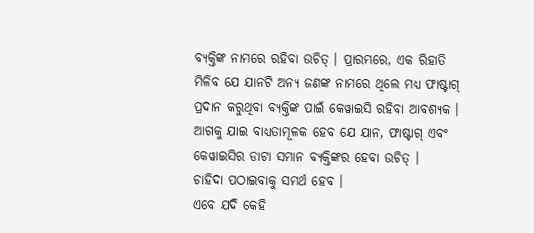ବ୍ୟକ୍ତିଙ୍କ ନାମରେ ରହିବା ଉଚିତ୍ । ପ୍ରାରମ୍ଭରେ, ଏକ ରିହାତି ମିଳିବ ଯେ ଯାନଟି ଅନ୍ୟ ଜଣଙ୍କ ନାମରେ ଥିଲେ ମଧ୍ୟ ଫାଷ୍ଟାଗ୍ ପ୍ରଦାନ କରୁଥିବା ବ୍ୟକ୍ତିଙ୍କ ପାଇଁ କେୱାଇସି ରହିବା ଆବଶ୍ୟକ । ଆଗକୁ ଯାଇ ବାଧ୍ୟତାମୂଳକ ହେବ ଯେ ଯାନ, ଫାଷ୍ଟାଗ୍ ଏବଂ କେୱାଇସିର ଡାଟା ସମାନ ବ୍ୟକ୍ତିଙ୍କର ହେବା ଉଚିତ୍ ।
ଚାହିଦା ପଠାଇବାକୁ ସମର୍ଥ ହେବ ।
ଏବେ ଯଦି କେହି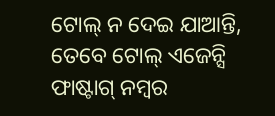ଟୋଲ୍ ନ ଦେଇ ଯାଆନ୍ତି, ତେବେ ଟୋଲ୍ ଏଜେନ୍ସି ଫାଷ୍ଟାଗ୍ ନମ୍ବର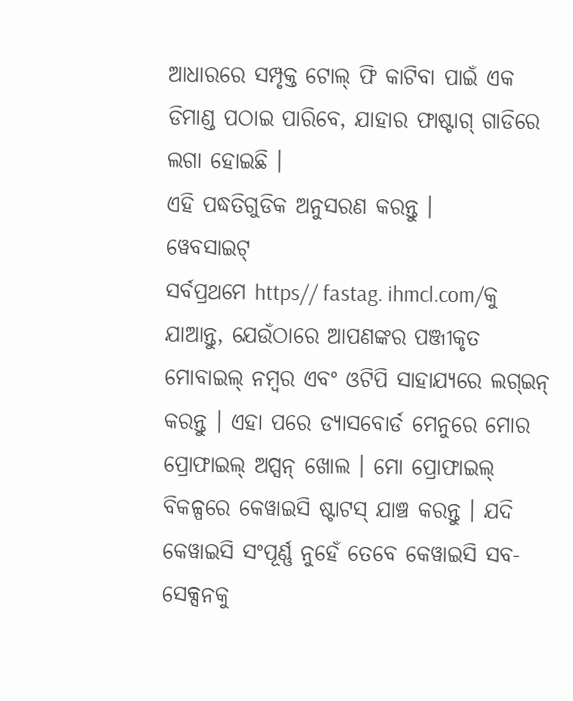ଆଧାରରେ ସମ୍ପୃକ୍ତ ଟୋଲ୍ ଫି କାଟିବା ପାଇଁ ଏକ ଡିମାଣ୍ଡ ପଠାଇ ପାରିବେ, ଯାହାର ଫାଷ୍ଟାଗ୍ ଗାଡିରେ ଲଗା ହୋଇଛି ।
ଏହି ପଦ୍ଧତିଗୁଡିକ ଅନୁସରଣ କରନ୍ତୁ ।
ୱେବସାଇଟ୍
ସର୍ବପ୍ରଥମେ https// fastag. ihmcl.com/କୁ ଯାଆନ୍ତୁ, ଯେଉଁଠାରେ ଆପଣଙ୍କର ପଞ୍ଜୀକୃତ ମୋବାଇଲ୍ ନମ୍ବର ଏବଂ ଓଟିପି ସାହାଯ୍ୟରେ ଲଗ୍ଇନ୍ କରନ୍ତୁ । ଏହା ପରେ ଡ୍ୟାସବୋର୍ଡ ମେନୁରେ ମୋର ପ୍ରୋଫାଇଲ୍ ଅପ୍ସନ୍ ଖୋଲ । ମୋ ପ୍ରୋଫାଇଲ୍ ବିକଳ୍ପରେ କେୱାଇସି ଷ୍ଟାଟସ୍ ଯାଞ୍ଚ କରନ୍ତୁ । ଯଦି କେୱାଇସି ସଂପୂର୍ଣ୍ଣ ନୁହେଁ ତେବେ କେୱାଇସି ସବ-ସେକ୍ସନକୁ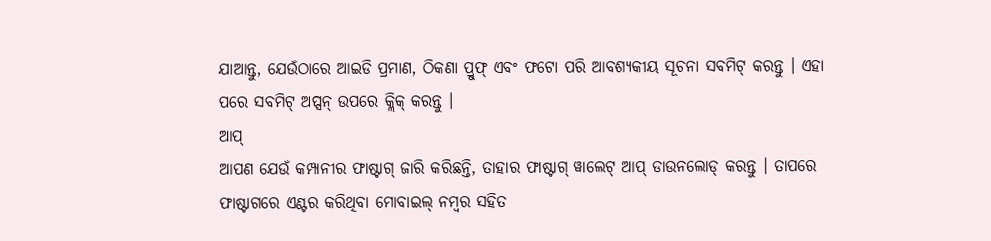ଯାଆନ୍ତୁ, ଯେଉଁଠାରେ ଆଇଡି ପ୍ରମାଣ, ଠିକଣା ପ୍ରୁଫ୍ ଏବଂ ଫଟୋ ପରି ଆବଶ୍ୟକୀୟ ସୂଚନା ସବମିଟ୍ କରନ୍ତୁ । ଏହା ପରେ ସବମିଟ୍ ଅପ୍ସନ୍ ଉପରେ କ୍ଲିକ୍ କରନ୍ତୁ ।
ଆପ୍
ଆପଣ ଯେଉଁ କମ୍ପାନୀର ଫାଷ୍ଟାଗ୍ ଜାରି କରିଛନ୍ତି, ତାହାର ଫାଷ୍ଟାଗ୍ ୱାଲେଟ୍ ଆପ୍ ଡାଉନଲୋଡ୍ କରନ୍ତୁ । ତାପରେ ଫାଷ୍ଟାଗରେ ଏଣ୍ଟର କରିଥିବା ମୋବାଇଲ୍ ନମ୍ବର ସହିତ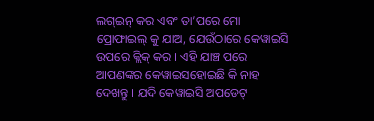ଲଗ୍ଇନ୍ କର ଏବଂ ତା’ପରେ ମୋ ପ୍ରୋଫାଇଲ୍ କୁ ଯାଅ, ଯେଉଁଠାରେ କେୱାଇସି ଉପରେ କ୍ଲିକ୍ କର । ଏହି ଯାଞ୍ଚ ପରେ ଆପଣଙ୍କର କେୱାଇସହୋଇଛି କି ନାହ ଦେଖନ୍ତୁ । ଯଦି କେୱାଇସି ଅପଡେଟ୍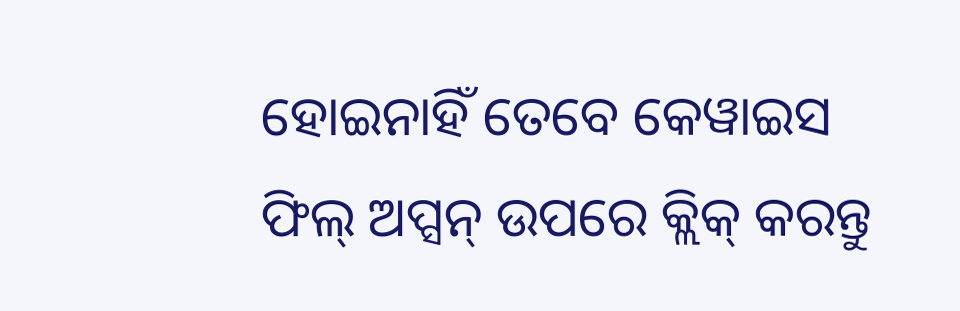ହୋଇନାହିଁ ତେବେ କେୱାଇସ ଫିଲ୍ ଅପ୍ସନ୍ ଉପରେ କ୍ଲିକ୍ କରନ୍ତୁ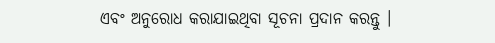ଏବଂ ଅନୁରୋଧ କରାଯାଇଥିବା ସୂଚନା ପ୍ରଦାନ କରନ୍ତୁ ।